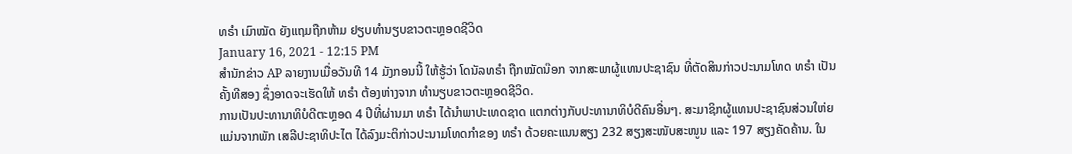ທຣຳ ເມົາໝັດ ຍັງແຖມຖືກຫ້າມ ຢຽບທຳນຽບຂາວຕະຫຼອດຊີວິດ
January 16, 2021 - 12:15 PM
ສຳນັກຂ່າວ AP ລາຍງານເມື່ອວັນທີ 14 ມັງກອນນີ້ ໃຫ້ຮູ້ວ່າ ໂດນັລທຣຳ ຖືກໝັດນ໊ອກ ຈາກສະພາຜູ້ແທນປະຊາຊົນ ທີ່ຕັດສິນກ່າວປະນາມໂທດ ທຣຳ ເປັນຄັ້ງທີສອງ ຊຶ່ງອາດຈະເຮັດໃຫ້ ທຣຳ ຕ້ອງຫ່າງຈາກ ທຳນຽບຂາວຕະຫຼອດຊີວິດ.
ການເປັນປະທານາທິບໍດີຕະຫຼອດ 4 ປີທີ່ຜ່ານມາ ທຣຳ ໄດ້ນຳພາປະເທດຊາດ ແຕກຕ່າງກັບປະທານາທິບໍດີຄົນອື່ນໆ. ສະມາຊິກຜູ້ແທນປະຊາຊົນສ່ວນໃຫ່ຍ ແມ່ນຈາກພັກ ເສລີປະຊາທິປະໄຕ ໄດ້ລົງມະຕິກ່າວປະນາມໂທດກຳຂອງ ທຣຳ ດ້ວຍຄະແນນສຽງ 232 ສຽງສະໜັບສະໜູນ ແລະ 197 ສຽງຄັດຄ້ານ. ໃນ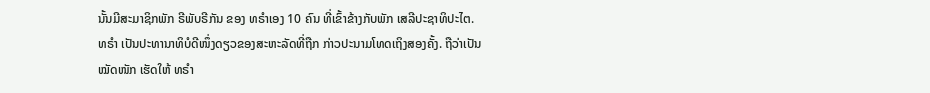ນັ້ນມີສະມາຊິກພັກ ຣີພັບຣີກັນ ຂອງ ທຣຳເອງ 10 ຄົນ ທີ່ເຂົ້າຂ້າງກັບພັກ ເສລີປະຊາທິປະໄຕ.
ທຣຳ ເປັນປະທານາທິບໍດີໜຶ່ງດຽວຂອງສະຫະລັດທີ່ຖືກ ກ່າວປະນາມໂທດເຖິງສອງຄັ້ງ. ຖືວ່າເປັນໝັດໜັກ ເຮັດໃຫ້ ທຣຳ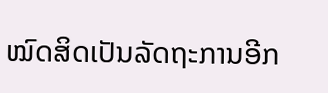ໝົດສິດເປັນລັດຖະການອີກ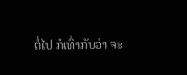ຕໍ່ໄປ ກໍເທົ່າກັບວ່າ ຈະ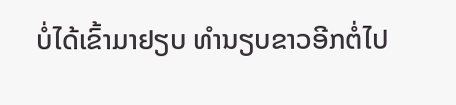ບໍ່ໄດ້ເຂົ້າມາຢຽບ ທຳນຽບຂາວອີກຕໍ່ໄປ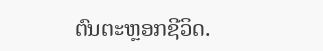ຕົນຕະຫຼອກຊີວິດ.